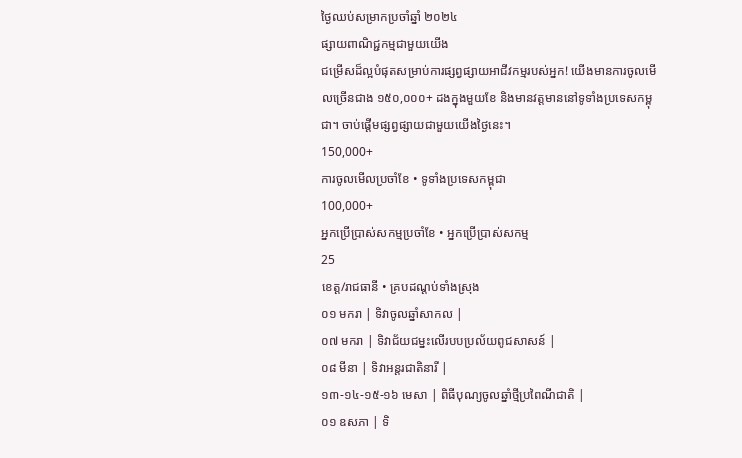ថ្ងៃឈប់សម្រាកប្រចាំឆ្នាំ ២០២៤
ផ្សាយពាណិជ្ជកម្មជាមួយយើង
ជម្រើសដ៏ល្អបំផុតសម្រាប់ការផ្សព្វផ្សាយអាជីវកម្មរបស់អ្នក! យើងមានការចូលមើលច្រើនជាង ១៥០,០០០+ ដងក្នុងមួយខែ និងមានវត្តមាននៅទូទាំងប្រទេសកម្ពុជា។ ចាប់ផ្តើមផ្សព្វផ្សាយជាមួយយើងថ្ងៃនេះ។
150,000+
ការចូលមើលប្រចាំខែ • ទូទាំងប្រទេសកម្ពុជា
100,000+
អ្នកប្រើប្រាស់សកម្មប្រចាំខែ • អ្នកប្រើប្រាស់សកម្ម
25
ខេត្ត/រាជធានី • គ្របដណ្តប់ទាំងស្រុង
០១ មករា | ទិវាចូលឆ្នាំសាកល |
០៧ មករា | ទិវាជ័យជម្នះលើរបបប្រល័យពូជសាសន៍ |
០៨ មីនា | ទិវាអន្តរជាតិនារី |
១៣-១៤-១៥-១៦ មេសា | ពិធីបុណ្យចូលឆ្នាំថ្មីប្រពៃណីជាតិ |
០១ ឧសភា | ទិ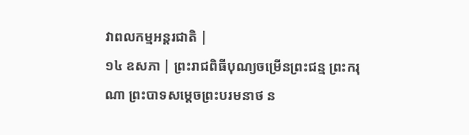វាពលកម្មអន្តរជាតិ |
១៤ ឧសភា | ព្រះរាជពិធីបុណ្យចម្រើនព្រះជន្ម ព្រះករុណា ព្រះបាទសម្តេចព្រះបរមនាថ ន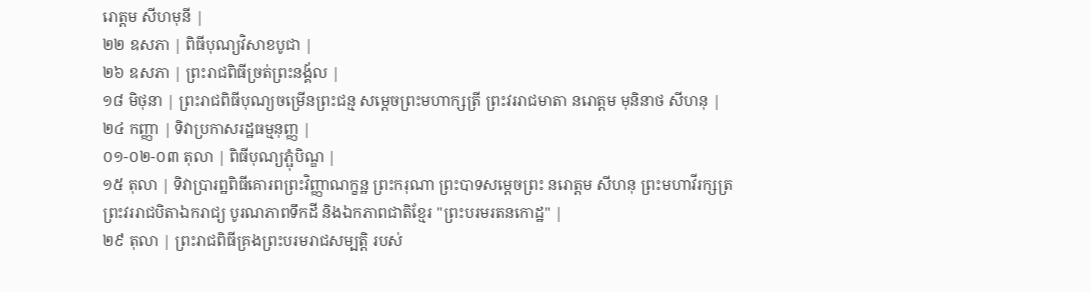រោត្តម សីហមុនី |
២២ ឧសភា | ពិធីបុណ្យវិសាខបូជា |
២៦ ឧសភា | ព្រះរាជពិធីច្រត់ព្រះនង្គ័ល |
១៨ មិថុនា | ព្រះរាជពិធីបុណ្យចម្រើនព្រះជន្ម សម្តេចព្រះមហាក្សត្រី ព្រះវររាជមាតា នរោត្តម មុនិនាថ សីហនុ |
២៤ កញ្ញា | ទិវាប្រកាសរដ្ឋធម្មនុញ្ញ |
០១-០២-០៣ តុលា | ពិធីបុណ្យភ្ផុំបិណ្ឌ |
១៥ តុលា | ទិវាប្រារព្ឋពិធីគោរពព្រះវិញ្ញាណក្ខន្ឋ ព្រះករុណា ព្រះបាទសម្តេចព្រះ នរោត្តម សីហនុ ព្រះមហាវីរក្សត្រ ព្រះវររាជបិតាឯករាជ្យ បូរណភាពទឹកដី និងឯកភាពជាតិខ្មែរ "ព្រះបរមរតនកោដ្ឋ" |
២៩ តុលា | ព្រះរាជពិធីគ្រងព្រះបរមរាជសម្បត្តិ របស់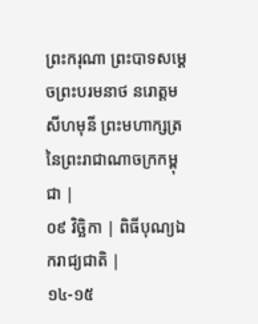ព្រះករុណា ព្រះបាទសម្តេចព្រះបរមនាថ នរោត្តម សីហមុនី ព្រះមហាក្សត្រនៃព្រះរាជាណាចក្រកម្ពុជា |
០៩ វិចិ្ឆកា | ពិធីបុណ្យឯករាជ្យជាតិ |
១៤-១៥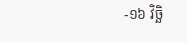-១៦ វិចិ្ឆ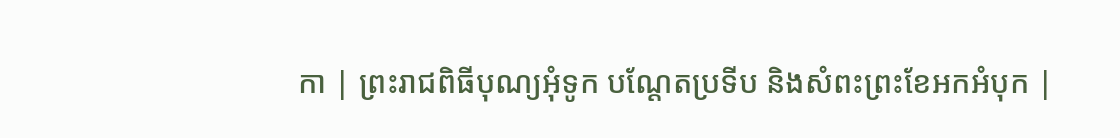កា | ព្រះរាជពិធីបុណ្យអុំទូក បណ្តែតប្រទីប និងសំពះព្រះខែអកអំបុក |